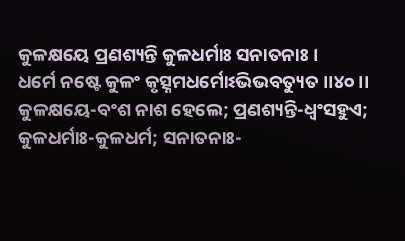କୁଳକ୍ଷୟେ ପ୍ରଣଶ୍ୟନ୍ତି କୁଳଧର୍ମାଃ ସନାତନାଃ ।
ଧର୍ମେ ନଷ୍ଟେ କୁଳଂ କୃତ୍ସ୍ନମଧର୍ମୋଽଭିଭବତ୍ୟୁତ ।।୪୦।।
କୁଳକ୍ଷୟେ-ବଂଶ ନାଶ ହେଲେ; ପ୍ରଣଶ୍ୟନ୍ତି-ଧ୍ୱଂସହୁଏ; କୁଳଧର୍ମାଃ-କୁଳଧର୍ମ; ସନାତନାଃ-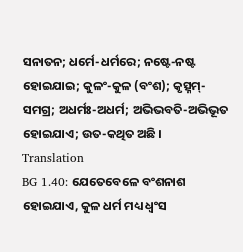ସନାତନ; ଧର୍ମେ-ଧର୍ମରେ; ନଷ୍ଟେ-ନଷ୍ଟ ହୋଇଯାଇ; କୁଳଂ-କୁଳ (ବଂଶ); କୃତ୍ସ୍ନମ୍-ସମଗ୍ର; ଅଧର୍ମଃ-ଅଧର୍ମ; ଅଭିଭବତି-ଅଭିଭୂତ ହୋଇଯାଏ; ଉତ-କଥିତ ଅଛି ।
Translation
BG 1.40: ଯେତେବେଳେ ବଂଶନାଶ ହୋଇଯାଏ, କୁଳ ଧର୍ମ ମଧ୍ୟ ଧ୍ୱଂସ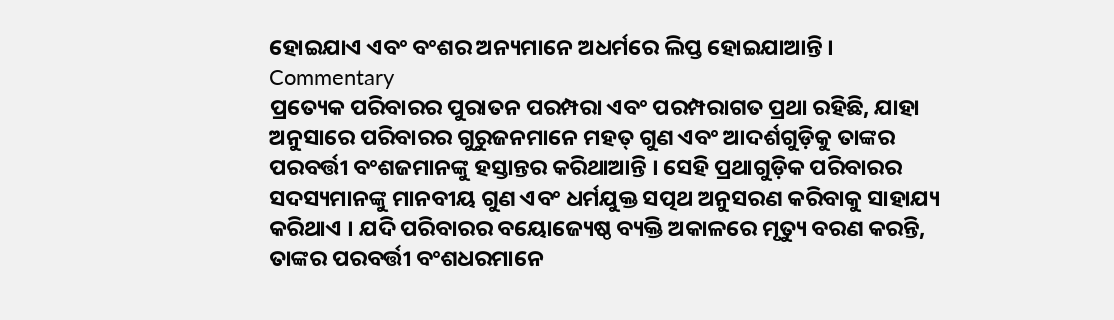ହୋଇଯାଏ ଏବଂ ବଂଶର ଅନ୍ୟମାନେ ଅଧର୍ମରେ ଲିପ୍ତ ହୋଇଯାଆନ୍ତି ।
Commentary
ପ୍ରତ୍ୟେକ ପରିବାରର ପୁରାତନ ପରମ୍ପରା ଏବଂ ପରମ୍ପରାଗତ ପ୍ରଥା ରହିଛି, ଯାହା ଅନୁସାରେ ପରିବାରର ଗୁରୁଜନମାନେ ମହତ୍ ଗୁଣ ଏବଂ ଆଦର୍ଶଗୁଡ଼ିକୁ ତାଙ୍କର ପରବର୍ତ୍ତୀ ବଂଶଜମାନଙ୍କୁ ହସ୍ତାନ୍ତର କରିଥାଆନ୍ତି । ସେହି ପ୍ରଥାଗୁଡ଼ିକ ପରିବାରର ସଦସ୍ୟମାନଙ୍କୁ ମାନବୀୟ ଗୁଣ ଏବଂ ଧର୍ମଯୁକ୍ତ ସତ୍ପଥ ଅନୁସରଣ କରିବାକୁ ସାହାଯ୍ୟ କରିଥାଏ । ଯଦି ପରିବାରର ବୟୋଜ୍ୟେଷ୍ଠ ବ୍ୟକ୍ତି ଅକାଳରେ ମୃତ୍ୟୁ ବରଣ କରନ୍ତି, ତାଙ୍କର ପରବର୍ତ୍ତୀ ବଂଶଧରମାନେ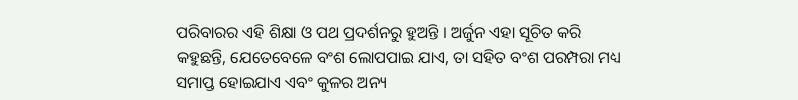ପରିବାରର ଏହି ଶିକ୍ଷା ଓ ପଥ ପ୍ରଦର୍ଶନରୁ ହୁଅନ୍ତି । ଅର୍ଜୁନ ଏହା ସୂଚିତ କରି କହୁଛନ୍ତି, ଯେତେବେଳେ ବଂଶ ଲୋପପାଇ ଯାଏ, ତା ସହିତ ବଂଶ ପରମ୍ପରା ମଧ୍ୟ ସମାପ୍ତ ହୋଇଯାଏ ଏବଂ କୁଳର ଅନ୍ୟ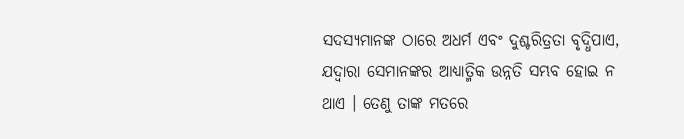ସଦସ୍ୟମାନଙ୍କ ଠାରେ ଅଧର୍ମ ଏବଂ ଦୁଶ୍ଚରିତ୍ରତା ବୃଦ୍ଧିପାଏ, ଯଦ୍ୱାରା ସେମାନଙ୍କର ଆଧ୍ୟାତ୍ମିକ ଉନ୍ନତି ସମ୍ଭବ ହୋଇ ନ ଥାଏ । ତେଣୁ ତାଙ୍କ ମତରେ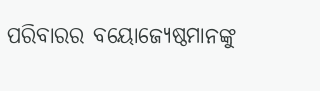ପରିବାରର ବୟୋଜ୍ୟେଷ୍ଠମାନଙ୍କୁ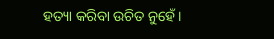ହତ୍ୟା କରିବା ଉଚିତ ନୁହେଁ ।